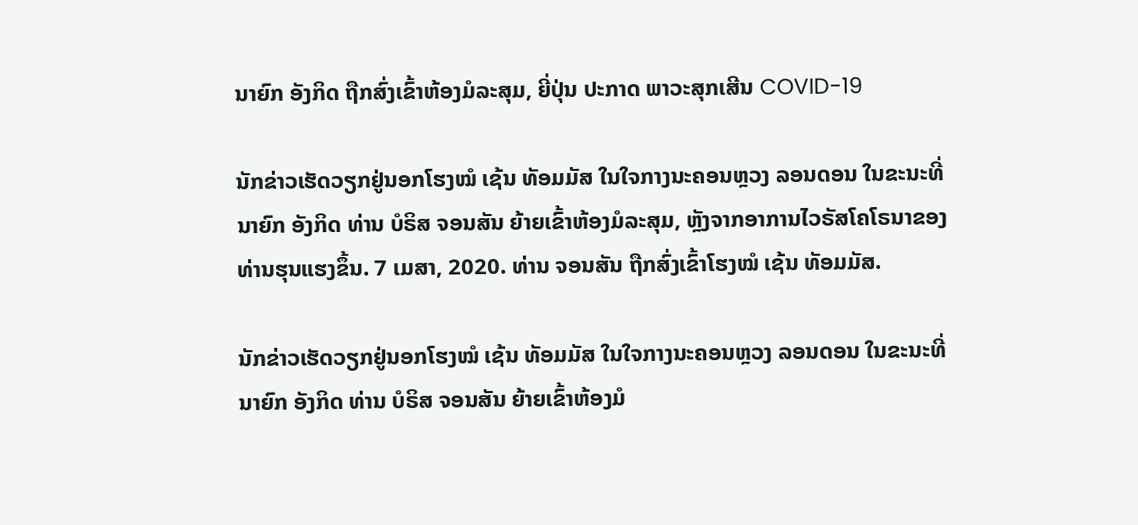ນາຍົກ ອັງກິດ ຖືກສົ່ງເຂົ້າຫ້ອງມໍລະສຸມ, ຍີ່ປຸ່ນ ປະກາດ ພາວະສຸກເສີນ COVID-19

ນັກຂ່າວເຮັດວຽກຢູ່ນອກໂຮງໝໍ ເຊ້ນ ທັອມມັສ ໃນໃຈກາງນະຄອນຫຼວງ ລອນດອນ ໃນຂະນະທີ່ນາຍົກ ອັງກິດ ທ່ານ ບໍຣິສ ຈອນສັນ ຍ້າຍເຂົ້າຫ້ອງມໍລະສຸມ, ຫຼັງຈາກອາການໄວຣັສໂຄໂຣນາຂອງທ່ານຮຸນແຮງຂຶ້ນ. 7 ເມສາ, 2020. ທ່ານ ຈອນສັນ ຖືກສົ່ງເຂົ້າໂຮງໝໍ ເຊ້ນ ທັອມມັສ.

ນັກຂ່າວເຮັດວຽກຢູ່ນອກໂຮງໝໍ ເຊ້ນ ທັອມມັສ ໃນໃຈກາງນະຄອນຫຼວງ ລອນດອນ ໃນຂະນະທີ່ນາຍົກ ອັງກິດ ທ່ານ ບໍຣິສ ຈອນສັນ ຍ້າຍເຂົ້າຫ້ອງມໍ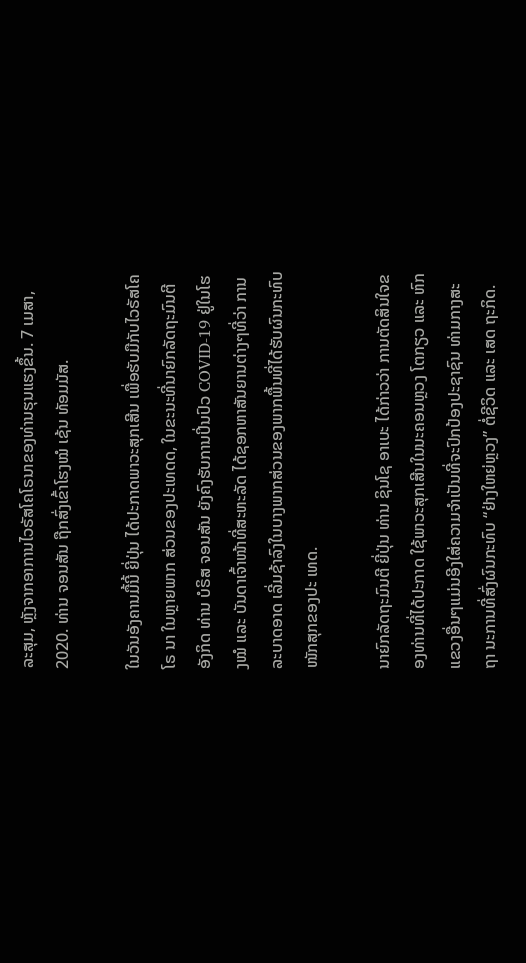ລະສຸມ, ຫຼັງຈາກອາການໄວຣັສໂຄໂຣນາຂອງທ່ານຮຸນແຮງຂຶ້ນ. 7 ເມສາ, 2020. ທ່ານ ຈອນສັນ ຖືກສົ່ງເຂົ້າໂຮງໝໍ ເຊ້ນ ທັອມມັສ.

ໃນວັນອັງຄານມື້ນີ້ ຍີ່ປຸ່ນ ໄດ້ປະກາດພາວະສຸກເສີນ ເພື່ອຮັບມືກັບໄວຣັສໂຄໂຣ ນາ ໃນຫຼາຍພາກ ສ່ວນຂອງປະເທດດ, ໃນຂະນະທີ່ນາຍົກລັດຖະມົນຕີ ອັງກິດ ທ່ານ ບໍຣິສ ຈອນສັນ ຍັງຄົງຮັບການປິ່ນປົວ COVID-19 ຢູ່ໃນໂຮງໝໍ ແລະ ບັນດາເຈົ້າໜ້າທີ່ສະຫະລັດ ໄດ້ຊອກຫາສັນຍານຕ່າງໆທີ່ວ່າ ການລະບາດອາດ ເລີ່ມຊ້າລົງໃນບາງພາກສ່ວນຂອງພາກພື້ນທີ່ໄດ້ຮັບຜົນກະທົບໜັກສຸກຂອງປະ ເທດ.

ນາຍົກລັດຖະມົນຕີ ຍີ່ປຸ່ນ ທ່ານ ຊິນໂຊ ອາເບະ ໄດ້ກ່າວວ່າ ການຕັດສິນໃຈຂອງທ່ານທີ່ໄດ້ປະກາດ ໃຊ້ພາວະສຸກເສີນໃນນະຄອນຫຼວງ ໂຕກຽວ ແລະ ຫົກ ແຂວງອື່ນໆແມ່ນອີງໃສ່ຄວາມຈຳເປັນທີ່ຈະປົກປ້ອງປະຊາຊົນ ທ່າມກາງສະຖາ ນະການທີ່ສົ່ງຜົນກະທົບ “ຢ່າງໃຫຍ່ຫຼວງ” ຕໍ່ຊີວິດ ແລະ ເສດ ຖະກິດ.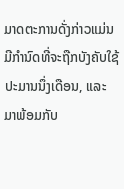ມາດຕະການດັ່ງກ່າວແມ່ນມີກຳນົດທີ່ຈະຖືກບັງຄັບໃຊ້ປະມານນຶ່ງເດືອນ, ແລະ ມາພ້ອມກັບ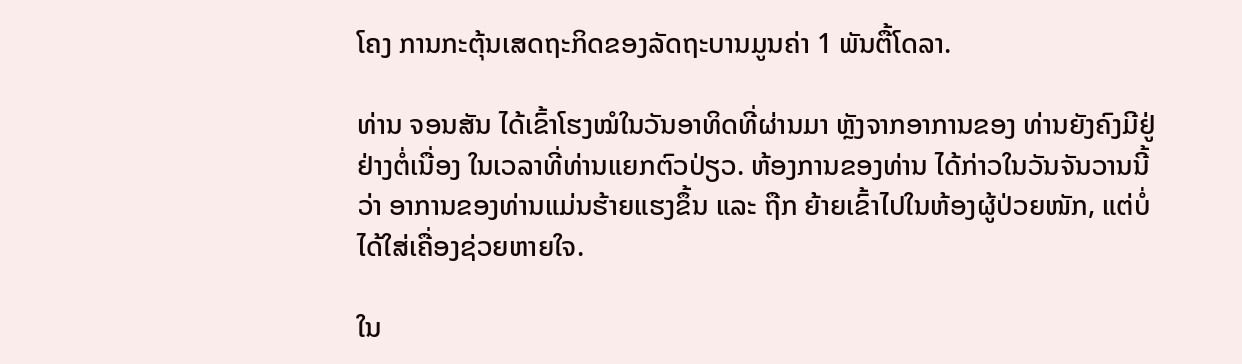ໂຄງ ການກະຕຸ້ນເສດຖະກິດຂອງລັດຖະບານມູນຄ່າ 1 ພັນຕື້ໂດລາ.

ທ່ານ ຈອນສັນ ໄດ້ເຂົ້າໂຮງໝໍໃນວັນອາທິດທີ່ຜ່ານມາ ຫຼັງຈາກອາການຂອງ ທ່ານຍັງຄົງມີຢູ່ຢ່າງຕໍ່ເນື່ອງ ໃນເວລາທີ່ທ່ານແຍກຕົວປ່ຽວ. ຫ້ອງການຂອງທ່ານ ໄດ້ກ່າວໃນວັນຈັນວານນີ້ວ່າ ອາການຂອງທ່ານແມ່ນຮ້າຍແຮງຂຶ້ນ ແລະ ຖືກ ຍ້າຍເຂົ້າໄປໃນຫ້ອງຜູ້ປ່ວຍໜັກ, ແຕ່ບໍ່ໄດ້ໃສ່ເຄື່ອງຊ່ວຍຫາຍໃຈ.

ໃນ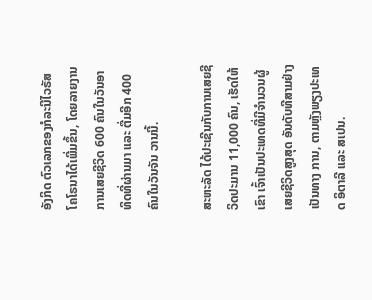ອັງກິດ ຕົວເລກຂອງກໍລະນີໄວຣັສໂຄໂຣນາໄດ້ເພີ່ມຂຶ້ນ, ໂດຍລາຍງານການເສຍຊີວິດ 600 ຄົນໃນວັນອາທິດທີ່ຜ່ານມາ ແລະ ຕື່ມອີກ 400 ຄົນໃນວັນຈັນ ວານນີ້.

ສະຫະລັດ ໄດ້ປະເຊີນກັບການເສຍຊີວິດປະມານ 11,000 ຄົນ, ເຮັດໃຫ້ເຂົາ ເຈົ້າເປັນປະເທດທີ່ມີຈຳນວນຜູ້ເສຍຊີວິດສູງສຸດ ອັນດັບທີສາມຢ່າງເປັນທາງ ການ, ຕາມຫຼັງພຽງປະເທດ ອິຕາລີ ແລະ ສເປນ.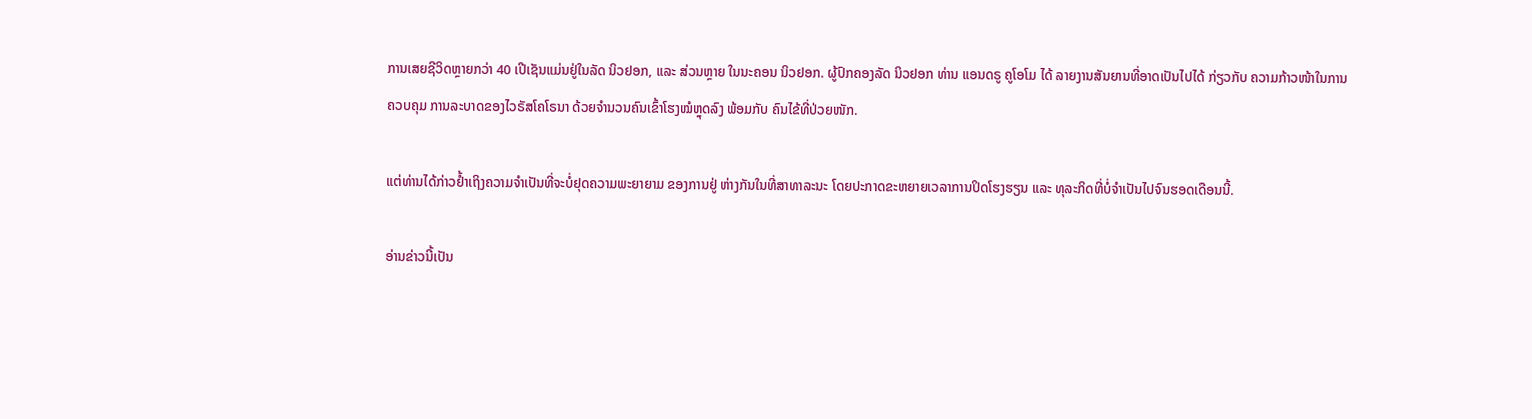ການເສຍຊີວິດຫຼາຍກວ່າ 40 ເປີເຊັນແມ່ນຢູ່ໃນລັດ ນິວຢອກ, ແລະ ສ່ວນຫຼາຍ ໃນນະຄອນ ນິວຢອກ. ຜູ້ປົກຄອງລັດ ນິວຢອກ ທ່ານ ແອນດຣູ ຄູໂອໂມ ໄດ້ ລາຍງານສັນຍານທີ່ອາດເປັນໄປໄດ້ ກ່ຽວກັບ ຄວາມກ້າວໜ້າໃນການຄວບຄຸມ ການລະບາດຂອງໄວຣັສໂຄໂຣນາ ດ້ວຍຈຳນວນຄົນເຂົ້າໂຮງໝໍຫຼຸດລົງ ພ້ອມກັບ ຄົນໄຂ້ທີ່ປ່ວຍໜັກ.

ແຕ່ທ່ານໄດ້ກ່າວຢໍ້າເຖິງຄວາມຈຳເປັນທີ່ຈະບໍ່ຢຸດຄວາມພະຍາຍາມ ຂອງການຢູ່ ຫ່າງກັນໃນທີ່ສາທາລະນະ ໂດຍປະກາດຂະຫຍາຍເວລາການປິດໂຮງຮຽນ ແລະ ທຸລະກິດທີ່ບໍ່ຈຳເປັນໄປຈົນຮອດເດືອນນີ້.

ອ່ານຂ່າວນີ້ເປັນ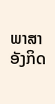ພາສາອັງກິດ